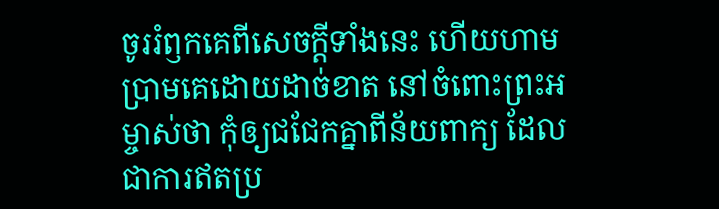ចូររំឭកគេពីសេចក្ដីទាំងនេះ ហើយហាមប្រាមគេដោយដាច់ខាត នៅចំពោះព្រះអម្ចាស់ថា កុំឲ្យជជែកគ្នាពីន័យពាក្យ ដែលជាការឥតប្រ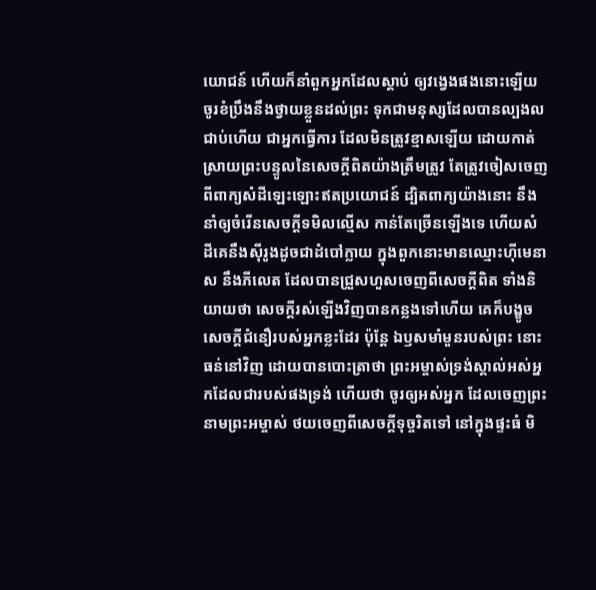យោជន៍ ហើយក៏នាំពួកអ្នកដែលស្តាប់ ឲ្យវង្វេងផងនោះឡើយ ចូរខំប្រឹងនឹងថ្វាយខ្លួនដល់ព្រះ ទុកជាមនុស្សដែលបានល្បងលជាប់ហើយ ជាអ្នកធ្វើការ ដែលមិនត្រូវខ្មាសឡើយ ដោយកាត់ស្រាយព្រះបន្ទូលនៃសេចក្ដីពិតយ៉ាងត្រឹមត្រូវ តែត្រូវចៀសចេញពីពាក្យសំដីឡេះឡោះឥតប្រយោជន៍ ដ្បិតពាក្យយ៉ាងនោះ នឹងនាំឲ្យចំរើនសេចក្ដីទមិលល្មើស កាន់តែច្រើនឡើងទេ ហើយសំដីគេនឹងស៊ីរូងដូចជាដំបៅក្លាយ ក្នុងពួកនោះមានឈ្មោះហ៊ីមេនាស នឹងភីលេត ដែលបានជ្រួសហួសចេញពីសេចក្ដីពិត ទាំងនិយាយថា សេចក្ដីរស់ឡើងវិញបានកន្លងទៅហើយ គេក៏បង្ខូចសេចក្ដីជំនឿរបស់អ្នកខ្លះដែរ ប៉ុន្តែ ឯឫសមាំមួនរបស់ព្រះ នោះធន់នៅវិញ ដោយបានបោះត្រាថា ព្រះអម្ចាស់ទ្រង់ស្គាល់អស់អ្នកដែលជារបស់ផងទ្រង់ ហើយថា ចូរឲ្យអស់អ្នក ដែលចេញព្រះនាមព្រះអម្ចាស់ ថយចេញពីសេចក្ដីទុច្ចរិតទៅ នៅក្នុងផ្ទះធំ មិ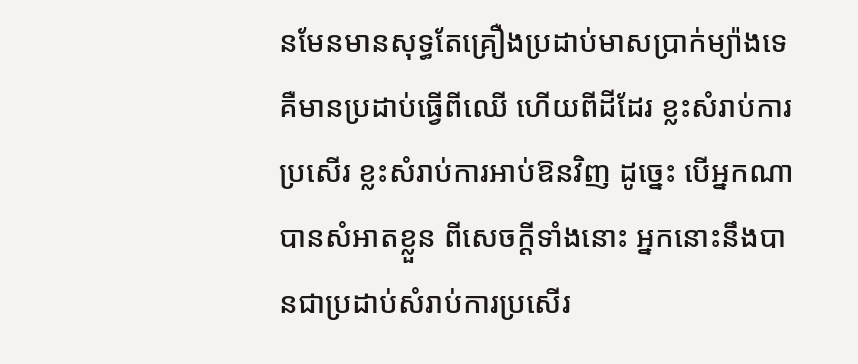នមែនមានសុទ្ធតែគ្រឿងប្រដាប់មាសប្រាក់ម្យ៉ាងទេ គឺមានប្រដាប់ធ្វើពីឈើ ហើយពីដីដែរ ខ្លះសំរាប់ការប្រសើរ ខ្លះសំរាប់ការអាប់ឱនវិញ ដូច្នេះ បើអ្នកណាបានសំអាតខ្លួន ពីសេចក្ដីទាំងនោះ អ្នកនោះនឹងបានជាប្រដាប់សំរាប់ការប្រសើរ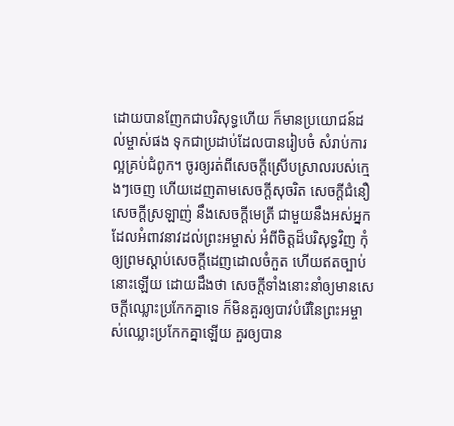ដោយបានញែកជាបរិសុទ្ធហើយ ក៏មានប្រយោជន៍ដល់ម្ចាស់ផង ទុកជាប្រដាប់ដែលបានរៀបចំ សំរាប់ការល្អគ្រប់ជំពូក។ ចូរឲ្យរត់ពីសេចក្ដីស្រើបស្រាលរបស់ក្មេងៗចេញ ហើយដេញតាមសេចក្ដីសុចរិត សេចក្ដីជំនឿ សេចក្ដីស្រឡាញ់ នឹងសេចក្ដីមេត្រី ជាមួយនឹងអស់អ្នកដែលអំពាវនាវដល់ព្រះអម្ចាស់ អំពីចិត្តដ៏បរិសុទ្ធវិញ កុំឲ្យព្រមស្តាប់សេចក្ដីដេញដោលចំកួត ហើយឥតច្បាប់នោះឡើយ ដោយដឹងថា សេចក្ដីទាំងនោះនាំឲ្យមានសេចក្ដីឈ្លោះប្រកែកគ្នាទេ ក៏មិនគួរឲ្យបាវបំរើនៃព្រះអម្ចាស់ឈ្លោះប្រកែកគ្នាឡើយ គួរឲ្យបាន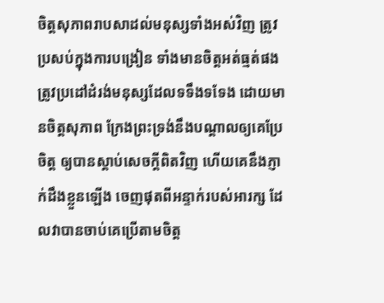ចិត្តសុភាពរាបសាដល់មនុស្សទាំងអស់វិញ ត្រូវប្រសប់ក្នុងការបង្រៀន ទាំងមានចិត្តអត់ធ្មត់ផង ត្រូវប្រដៅដំរង់មនុស្សដែលទទឹងទទែង ដោយមានចិត្តសុភាព ក្រែងព្រះទ្រង់នឹងបណ្តាលឲ្យគេប្រែចិត្ត ឲ្យបានស្តាប់សេចក្ដីពិតវិញ ហើយគេនឹងភ្ញាក់ដឹងខ្លួនឡើង ចេញផុតពីអន្ទាក់របស់អារក្ស ដែលវាបានចាប់គេប្រើតាមចិត្ត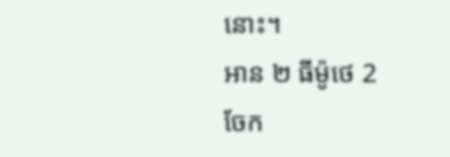នោះ។
អាន ២ ធីម៉ូថេ 2
ចែក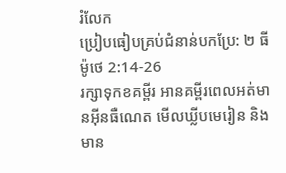រំលែក
ប្រៀបធៀបគ្រប់ជំនាន់បកប្រែ: ២ ធីម៉ូថេ 2:14-26
រក្សាទុកខគម្ពីរ អានគម្ពីរពេលអត់មានអ៊ីនធឺណេត មើលឃ្លីបមេរៀន និងមាន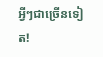អ្វីៗជាច្រើនទៀត!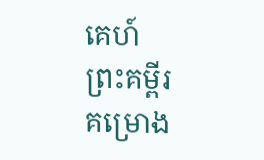គេហ៍
ព្រះគម្ពីរ
គម្រោង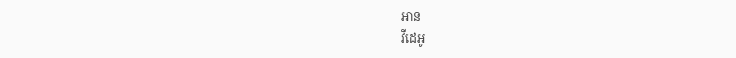អាន
វីដេអូ